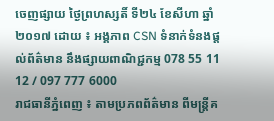ចេញផ្សាយ ថ្ងៃព្រហស្សតិ៍ ទី២៤ ខែសីហា ឆ្នាំ២០១៧ ដោយ ៖ អង្គភាព CSN ទំនាក់ទំនងផ្ដល់ព័ត៌មាន នឹងផ្សាយពាណិជ្ជកម្ម 078 55 11 12 / 097 777 6000
រាជធានីភ្នំពេញ ៖ តាមប្រភពព័ត៌មាន ពីមន្ត្រីគ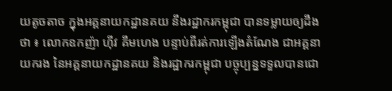យតូចតាច ក្នុងអគ្គនាយកដ្ឋានគយ នឹងរដ្ឋាករកម្ពុជា បានទម្លាយឲ្យដឹងថា ៖ លោកឧកញ៉ា ហ៊ីវ គឹមហេង បន្ទាប់ពីរត់ការឡើងតំណែង ជាអគ្គនាយករង នៃអគ្គនាយកដ្ឋានគយ និងរដ្ឋាករកម្ពុជា បច្ចុប្បន្នទទួលបានជោ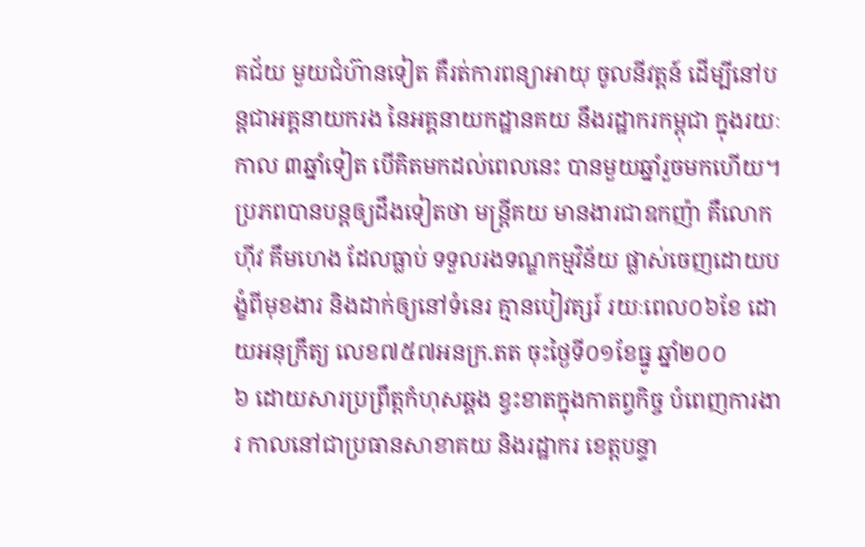គជ័យ មួយជំហ៊ានទៀត គឺរត់ការពន្យាអាយុ ចូលនីវត្តន៍ ដើម្បីនៅបន្តជាអគ្គនាយករង នៃអគ្គនាយកដ្ឋានគយ នឹងរដ្ឋាករកម្ពុជា ក្នុងរយៈកាល ៣ឆ្នាំទៀត បើគិតមកដល់ពេលនេះ បានមួយឆ្នាំរួចមកហើយ។
ប្រភពបានបន្តឲ្យដឹងទៀតថា មន្ត្រីគយ មានងារជាឧកញ៉ា គឺលោក ហ៊ីវ គឹមហេង ដែលធ្លាប់ ទទួលរងទណ្ឌកម្មវិន័យ ផ្លាស់ចេញដោយបង្ខំពីមុខងារ និងដាក់ឲ្យនៅទំនេរ គ្មានបៀវត្សរ៍ រយៈពេល០៦ខែ ដោយអនុក្រឹត្យ លេខ៧៥៧អនក្រ.តត ចុះថ្ងៃទី០១ខែធ្នូ ឆ្នាំ២០០
៦ ដោយសារប្រព្រឹត្តកំហុសឆ្គង ខ្វះខាតក្នុងកាតព្វកិច្ច បំពេញការងារ កាលនៅជាប្រធានសាខាគយ និងរដ្ឋាករ ខេត្តបន្ទា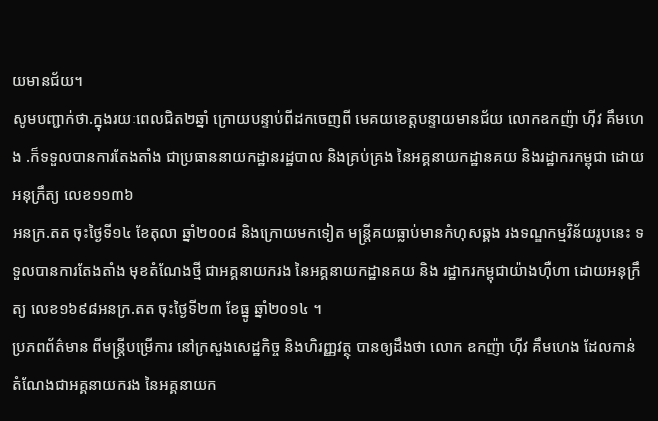យមានជ័យ។
សូមបញ្ជាក់ថា.ក្នុងរយៈពេលជិត២ឆ្នាំ ក្រោយបន្ទាប់ពីដកចេញពី មេគយខេត្តបន្ទាយមានជ័យ លោកឧកញ៉ា ហ៊ីវ គឹមហេង .ក៏ទទួលបានការតែងតាំង ជាប្រធាននាយកដ្ឋានរដ្ឋបាល និងគ្រប់គ្រង នៃអគ្គនាយកដ្ឋានគយ និងរដ្ឋាករកម្ពុជា ដោយអនុក្រឹត្យ លេខ១១៣៦
អនក្រ.តត ចុះថ្ងៃទី១៤ ខែតុលា ឆ្នាំ២០០៨ និងក្រោយមកទៀត មន្ត្រីគយធ្លាប់មានកំហុសឆ្គង រងទណ្ឌកម្មវិន័យរូបនេះ ទទួលបានការតែងតាំង មុខតំណែងថ្មី ជាអគ្គនាយករង នៃអគ្គនាយកដ្ឋានគយ និង រដ្ឋាករកម្ពុជាយ៉ាងហ៊ឺហា ដោយអនុក្រឹត្យ លេខ១៦៩៨អនក្រ.តត ចុះថ្ងៃទី២៣ ខែធ្នូ ឆ្នាំ២០១៤ ។
ប្រភពព័ត៌មាន ពីមន្ត្រីបម្រើការ នៅក្រសួងសេដ្ឋកិច្ច និងហិរញ្ញវត្ថុ បានឲ្យដឹងថា លោក ឧកញ៉ា ហ៊ីវ គឹមហេង ដែលកាន់តំណែងជាអគ្គនាយករង នៃអគ្គនាយក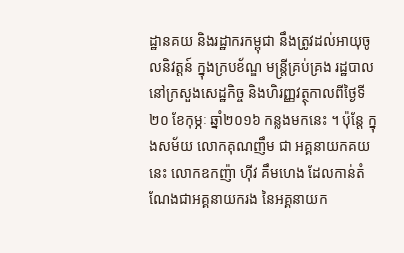ដ្ឋានគយ និងរដ្ឋាករកម្ពុជា នឹងត្រូវដល់អាយុចូលនិវត្តន៍ ក្នុងក្របខ័ណ្ឌ មន្ត្រីគ្រប់គ្រង រដ្ឋបាលនៅក្រសួងសេដ្ឋកិច្ច និងហិរញ្ញវត្ថុកាលពីថ្ងៃទី២០ ខែកុម្ភៈ ឆ្នាំ២០១៦ កន្លងមកនេះ ។ ប៉ុន្តែ ក្នុងសម័យ លោកគុណញឹម ជា អគ្គនាយកគយ នេះ លោកឧកញ៉ា ហ៊ីវ គឹមហេង ដែលកាន់តំណែងជាអគ្គនាយករង នៃអគ្គនាយក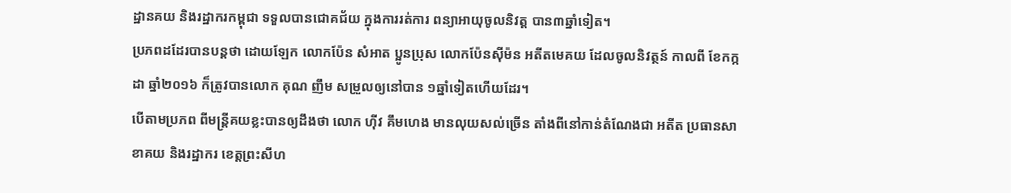ដ្ឋានគយ និងរដ្ឋាករកម្ពុជា ទទួលបានជោគជ័យ ក្នុងការរត់ការ ពន្យាអាយុចូលនិវត្ត បាន៣ឆ្នាំទៀត។
ប្រភពដដែរបានបន្តថា ដោយឡែក លោកប៉ែន សំអាត ប្អូនប្រុស លោកប៉ែនស៊ីម៉ន អតីតមេគយ ដែលចូលនិវត្ថន៍ កាលពី ខែកក្កដា ឆ្នាំ២០១៦ ក៏ត្រូវបានលោក គុណ ញឹម សម្រួលឲ្យនៅបាន ១ឆ្នាំទៀតហើយដែរ។
បើតាមប្រភព ពីមន្ត្រីគយខ្លះបានឲ្យដឹងថា លោក ហ៊ីវ គឹមហេង មានលុយសល់ច្រើន តាំងពីនៅកាន់តំណែងជា អតីត ប្រធានសាខាគយ និងរដ្ឋាករ ខេត្តព្រះសីហ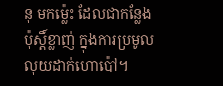នុ មកម្ល៉េះ ដែលជាកន្លែងប៉ុស្តិ៍ខ្លាញ់ ក្នុងការប្រមូលលុយដាក់ហោប៉ៅ។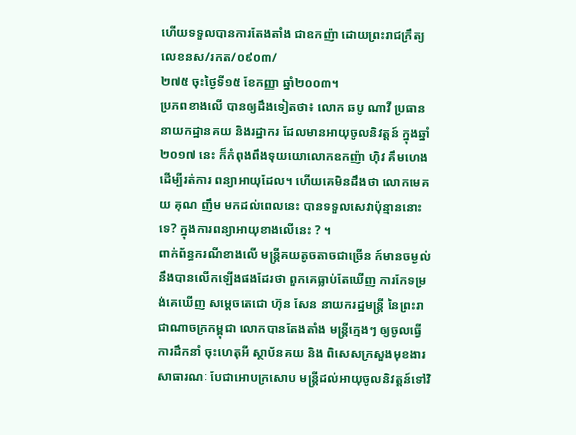ហើយទទួលបានការតែងតាំង ជាឧកញ៉ា ដោយព្រះរាជក្រឹត្យ លេខនស/រកត/០៩០៣/
២៧៥ ចុះថ្ងៃទី១៥ ខែកញ្ញា ឆ្នាំ២០០៣។
ប្រភពខាងលើ បានឲ្យដឹងទៀតថា៖ លោក ឆបូ ណាវី ប្រធាននាយកដ្ឋានគយ និងរដ្ឋាករ ដែលមានអាយុចូលនិវត្តន៍ ក្នុងឆ្នាំ២០១៧ នេះ ក៏កំពុងពឹងទុយយោលោកឧកញ៉ា ហ៊ិវ គឹមហេង ដើម្បីរត់ការ ពន្យាអាយុដែល។ ហើយគេមិនដឹងថា លោកមេគយ គុណ ញឹម មកដល់ពេលនេះ បានទទួលសេវាប៉ុន្មាននោះទេ? ក្នុងការពន្យាអាយុខាងលើនេះ ? ។
ពាក់ព័ន្ធករណីខាងលើ មន្ត្រីគយតូចតាចជាច្រើន ក៍មានចម្ងល់ នឹងបានលើកឡើងផងដែរថា ពួកគេធ្លាប់តែឃើញ ការកែទម្រង់គេឃើញ សម្ដេចតេជោ ហ៊ុន សែន នាយករដ្ឋមន្ត្រី នៃព្រះរាជាណាចក្រកម្ពុជា លោកបានតែងតាំង មន្ត្រីក្មេងៗ ឲ្យចូលធ្វើការដឹកនាំ ចុះហេតុអី ស្ថាប័នគយ និង ពិសេសក្រសួងមុខងារ សាធារណៈ បែជាអោបក្រសោប មន្ត្រីដល់អាយុចូលនិវត្តន៍ទៅវិ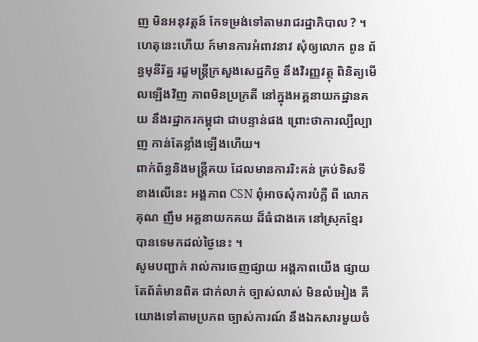ញ មិនអនុវត្តន៍ កែទម្រង់ទៅតាមរាជរដ្ឋាភិបាល ? ។
ហេតុនេះហើយ ក៍មានការអំពាវនាវ សុំឲ្យលោក ពូន ព័ន្ធមុនីរ័ត្ន រដ្ខមន្ត្រីក្រសួងសេដ្ឋកិច្ច នឹងវិរញ្ញវត្ថុ ពិនិត្យមើលឡើងវិញ ភាពមិនប្រក្រតី នៅក្នុងអគ្គនាយកដ្ឋានគយ នឹងរដ្ឋាករកម្ពុជា ជាបន្ទាន់ផង ព្រោះថាការល្បីល្បាញ កាន់តែខ្លាំងឡើងហើយ។
ពាក់ព័ន្ធនិងមន្ត្រីគយ ដែលមានការរិះគន់ គ្រប់ទិសទីខាងលើនេះ អង្គភាព CSN ពុំអាចសុំការបំភ្លឺ ពី លោក គុណ ញឹម អគ្គនាយកគយ ដ៏ធំជាងគេ នៅស្រុកខ្មែរ បានទេមកដល់ថ្ងៃនេះ ។
សូមបញ្ជាក់ រាល់ការចេញផ្សាយ អង្គភាពយើង ផ្សាយតែព័ត៌មានពិត ជាក់លាក់ ច្បាស់លាស់ មិនលំអៀង គឺយោងទៅតាមប្រភព ច្បាស់ការណ៍ នឹងឯកសារមួយចំ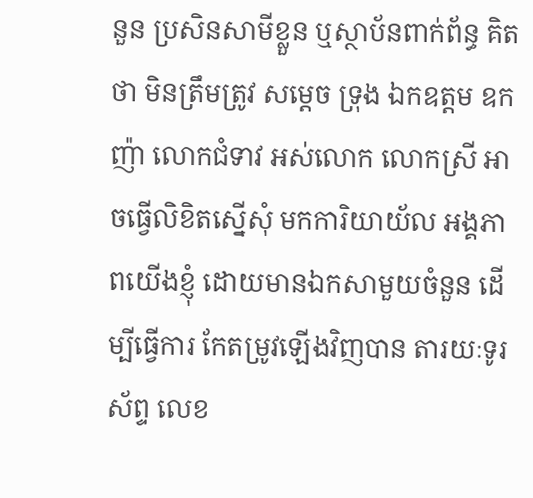នួន ប្រសិនសាមីខ្លួន ឬស្ថាប័នពាក់ព័ន្ធ គិតថា មិនត្រឹមត្រូវ សម្ដេច ទ្រុង ឯកឧត្តម ឧកញ៉ា លោកជំទាវ អស់លោក លោកស្រី អាចធ្វើលិខិតស្នើសុំ មកការិយាយ័ល អង្គភាពយើងខ្ញុំ ដោយមានឯកសាមួយចំនួន ដើម្បីធ្វើការ កែតម្រូវឡើងវិញបាន តារយៈទូរស័ព្ទ លេខ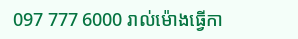097 777 6000 រាល់ម៉ោងធ្វើកា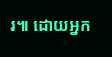រ៕ ដោយអ្នក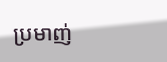ប្រមាញ់